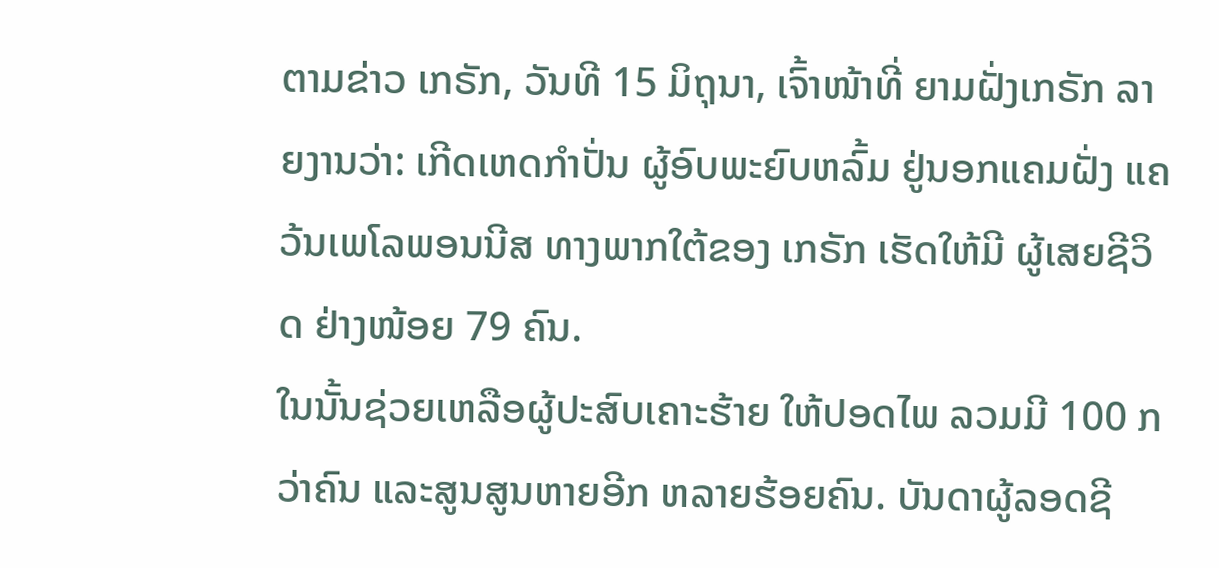ຕາມຂ່າວ ເກຣັກ, ວັນທີ 15 ມິຖຸນາ, ເຈົ້າໜ້າທີ່ ຍາມຝັ່ງເກຣັກ ລາຍງານວ່າ: ເກີດເຫດກຳປັ່ນ ຜູ້ອົບພະຍົບຫລົ້ມ ຢູ່ນອກແຄມຝັ່ງ ແຄວ້ນເພໂລພອນນີສ ທາງພາກໃຕ້ຂອງ ເກຣັກ ເຮັດໃຫ້ມີ ຜູ້ເສຍຊີວິດ ຢ່າງໜ້ອຍ 79 ຄົນ.
ໃນນັ້ນຊ່ວຍເຫລືອຜູ້ປະສົບເຄາະຮ້າຍ ໃຫ້ປອດໄພ ລວມມີ 100 ກວ່າຄົນ ແລະສູນສູນຫາຍອີກ ຫລາຍຮ້ອຍຄົນ. ບັນດາຜູ້ລອດຊີ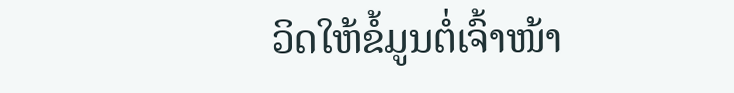ວິດໃຫ້ຂໍ້ມູນຕໍ່ເຈົ້າໜ້າ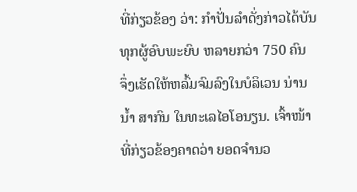ທີ່ກ່ຽວຂ້ອງ ວ່າ: ກຳປັ່ນລຳດັ່ງກ່າວໄດ້ບັນທຸກຜູ້ອົບພະຍົບ ຫລາຍກວ່າ 750 ຄົນ ຈຶ່ງເຮັດໃຫ້ຫລົ້ມຈົມລົງໃນບໍລິເວນ ນ່ານນໍ້າ ສາກົນ ໃນທະເລໄອໂອນຽນ. ເຈົ້າໜ້າທີ່ກ່ຽວຂ້ອງຄາດວ່າ ຍອດຈຳນວ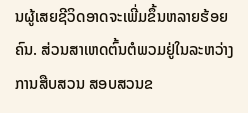ນຜູ້ເສຍຊີວິດອາດຈະເພີ່ມຂຶ້ນຫລາຍຮ້ອຍຄົນ. ສ່ວນສາເຫດຕົ້ນຕໍພວມຢູ່ໃນລະຫວ່າງການສືບສວນ ສອບສວນຂ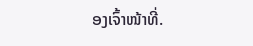ອງເຈົ້າໜ້າທີ່.